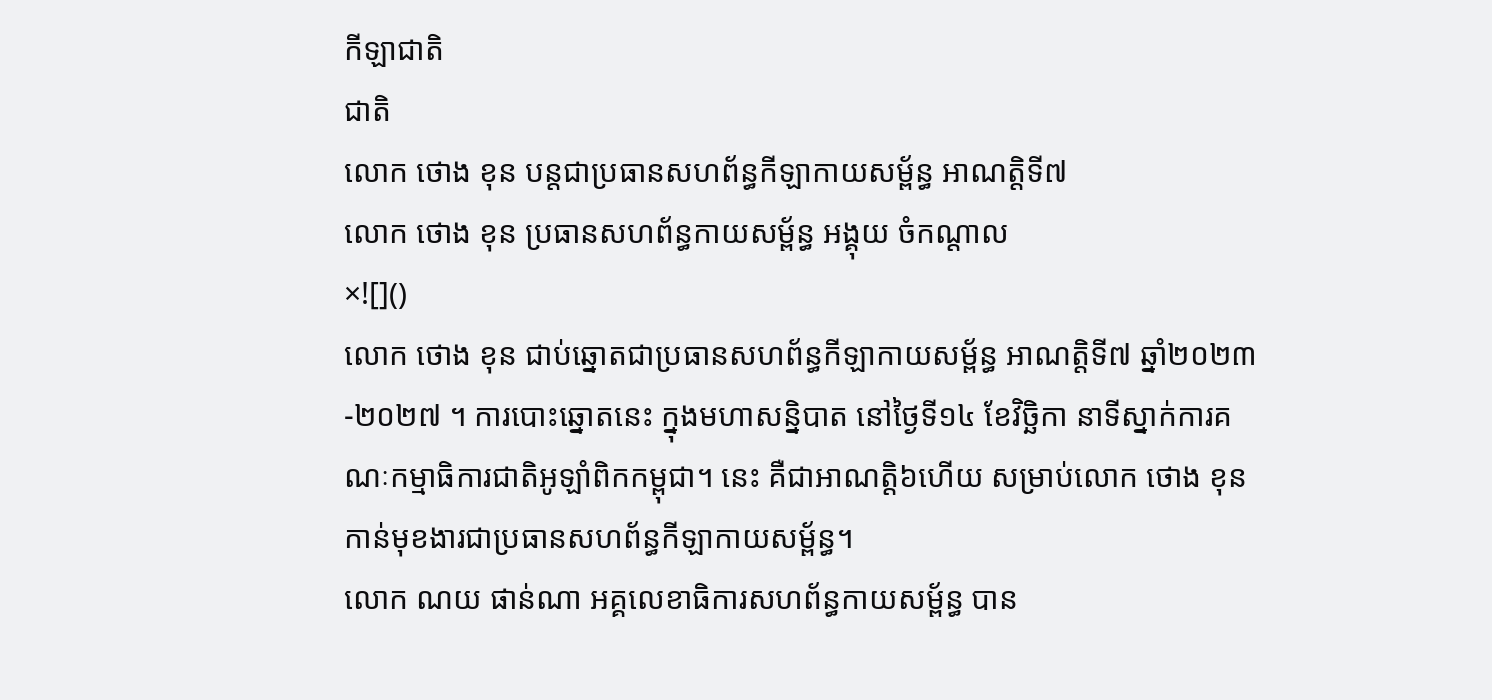កីឡាជាតិ
ជាតិ
លោក ថោង ខុន បន្តជាប្រធានសហព័ន្ធកីឡាកាយសម្ព័ន្ធ អាណត្ដិទី៧
លោក ថោង ខុន ប្រធានសហព័ន្ធកាយសម្ព័ន្ធ អង្គុយ ចំកណ្ដាល
×![]()
លោក ថោង ខុន ជាប់ឆ្នោតជាប្រធានសហព័ន្ធកីឡាកាយសម្ព័ន្ធ អាណត្តិទី៧ ឆ្នាំ២០២៣-២០២៧ ។ ការបោះឆ្នោតនេះ ក្នុងមហាសន្និបាត នៅថ្ងៃទី១៤ ខែវិច្ឆិកា នាទីស្នាក់ការគណៈកម្មាធិការជាតិអូឡាំពិកកម្ពុជា។ នេះ គឺជាអាណត្តិ៦ហើយ សម្រាប់លោក ថោង ខុន កាន់មុខងារជាប្រធានសហព័ន្ធកីឡាកាយសម្ព័ន្ធ។
លោក ណយ ផាន់ណា អគ្គលេខាធិការសហព័ន្ធកាយសម្ព័ន្ធ បាន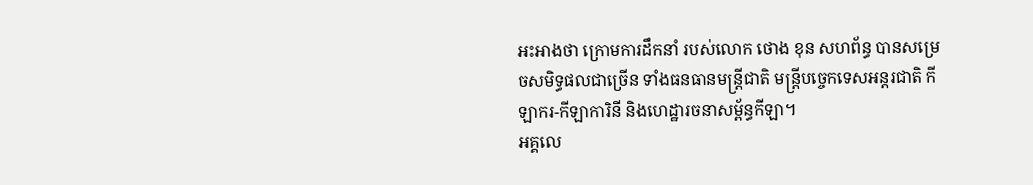អះអាងថា ក្រោមការដឹកនាំ របស់លោក ថោង ខុន សហព័ន្ធ បានសម្រេចសមិទ្ធផលជាច្រើន ទាំងធនធានមន្ដ្រីជាតិ មន្ដ្រីបច្ចេកទេសអន្ដរជាតិ កីឡាករ-កីឡាការិនី និងហេដ្ឋារចនាសម្ព័ន្ធកីឡា។
អគ្គលេ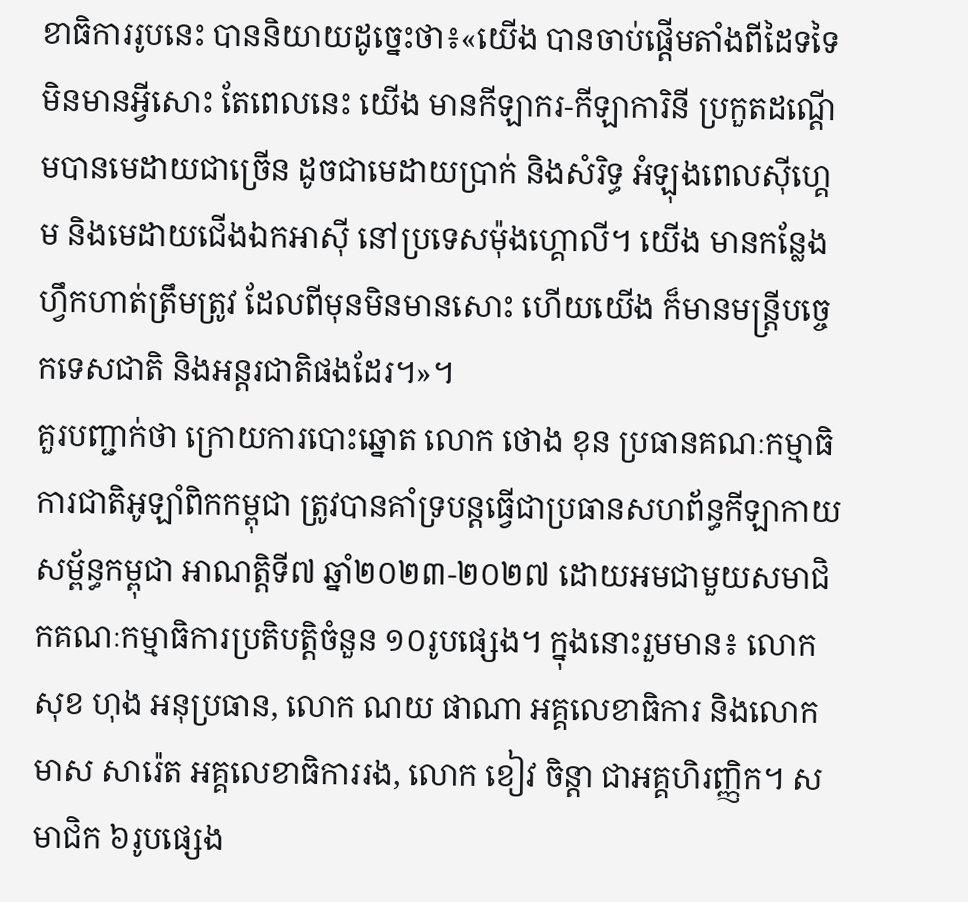ខាធិការរូបនេះ បាននិយាយដូច្នេះថា៖«យើង បានចាប់ផ្ដើមតាំងពីដៃទទៃ មិនមានអ្វីសោះ តែពេលនេះ យើង មានកីឡាករ-កីឡាការិនី ប្រកួតដណ្ដើមបានមេដាយជាច្រើន ដូចជាមេដាយប្រាក់ និងសំរិទ្ធ អំឡុងពេលស៊ីហ្គេម និងមេដាយជើងឯកអាស៊ី នៅប្រទេសម៉ុងហ្គោលី។ យើង មានកន្លែងហ្វឹកហាត់ត្រឹមត្រូវ ដែលពីមុនមិនមានសោះ ហើយយើង ក៏មានមន្ដ្រីបច្ចេកទេសជាតិ និងអន្ដរជាតិផងដែរ។»។
គួរបញ្ជាក់ថា ក្រោយការបោះឆ្នោត លោក ថោង ខុន ប្រធានគណៈកម្មាធិការជាតិអូឡាំពិកកម្ពុជា ត្រូវបានគាំទ្របន្ដធ្វើជាប្រធានសហព័ន្ធកីឡាកាយសម្ព័ន្ធកម្ពុជា អាណត្តិទី៧ ឆ្នាំ២០២៣-២០២៧ ដោយអមជាមួយសមាជិកគណៈកម្មាធិការប្រតិបត្តិចំនួន ១០រូបផ្សេង។ ក្នុងនោះរួមមាន៖ លោក សុខ ហុង អនុប្រធាន, លោក ណយ ផាណា អគ្គលេខាធិការ និងលោក មាស សារ៉េត អគ្គលេខាធិការរង, លោក ខៀវ ចិន្តា ជាអគ្គហិរញ្ញិក។ សមាជិក ៦រូបផ្សេង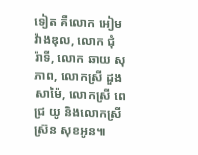ទៀត គឺលោក អៀម វ៉ាងឌុល, លោក ជុំ រ៉ាទី, លោក ឆាយ សុភាព, លោកស្រី ដួង សាម៉ៃ, លោកស្រី ពេជ្រ យូ និងលោកស្រី ស្រ៊ន សុខអូន៕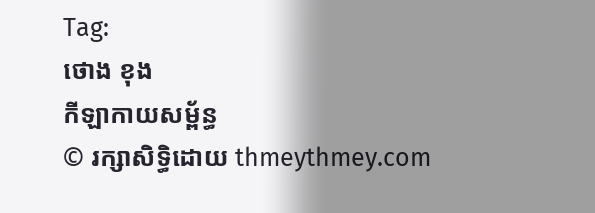Tag:
ថោង ខុង
កីឡាកាយសម្ព័ន្ធ
© រក្សាសិទ្ធិដោយ thmeythmey.com